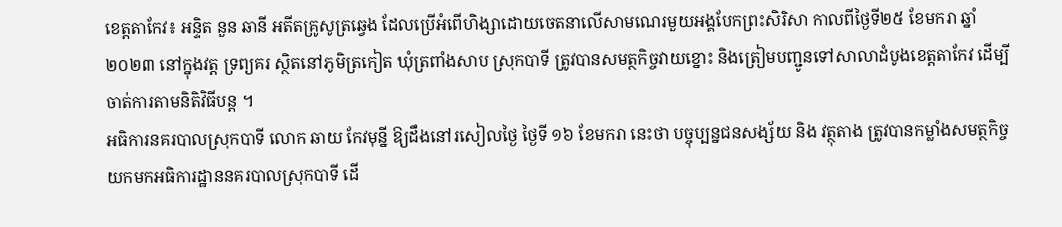ខេត្តតាកែវ៖ អន្ទិត នួន ឆានី អតីតគ្រូសូត្រឆ្វេង ដែលប្រើអំពើហិង្សាដោយចេតនាលើសាមណេរមួយអង្គបែកព្រះសិរិសា កាលពីថ្ងៃទី២៥ ខែមករា ឆ្នាំ២០២៣ នៅក្នុងវត្ត ទ្រព្យគរ ស្ថិតនៅភូមិត្រកៀត ឃុំត្រពាំងសាប ស្រុកបាទី ត្រូវបានសមត្ថកិច្ចវាយខ្នោះ និងត្រៀមបញ្ជូនទៅសាលាដំបូងខេត្តតាកែវ ដើម្បីចាត់ការតាមនិតិវិធីបន្ត ។
អធិការនគរបាលស្រុកបាទី លោក ឆាយ កែវមុន្នី ឱ្យដឹងនៅរសៀលថ្ងៃ ថ្ងៃទី ១៦ ខែមករា នេះថា បច្ចុប្បន្នជនសង្ស័យ និង វត្ថុតាង ត្រូវបានកម្លាំងសមត្ថកិច្ចយកមកអធិការដ្ឋាននគរបាលស្រុកបាទី ដើ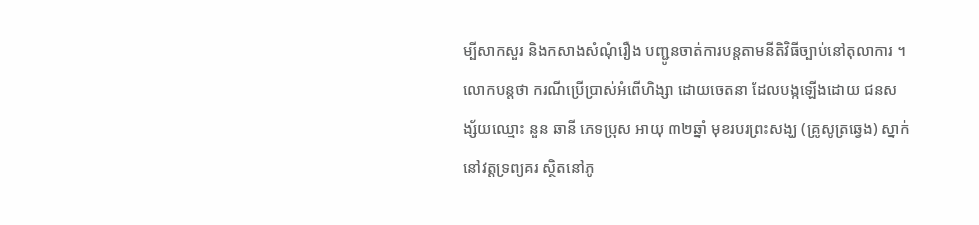ម្បីសាកសួរ និងកសាងសំណុំរឿង បញ្ជូនចាត់ការបន្តតាមនីតិវិធីច្បាប់នៅតុលាការ ។
លោកបន្តថា ករណីប្រើប្រាស់អំពើហិង្សា ដោយចេតនា ដែលបង្កឡើងដោយ ជនសង្ស័យឈ្មោះ នួន ឆានី ភេទប្រុស អាយុ ៣២ឆ្នាំ មុខរបរព្រះសង្ឃ (គ្រូសូត្រឆ្វេង) ស្នាក់នៅវត្តទ្រព្យគរ ស្ថិតនៅភូ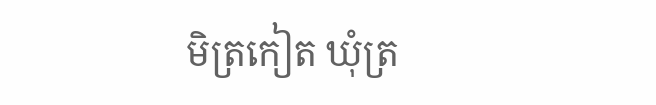មិត្រកៀត ឃុំត្រ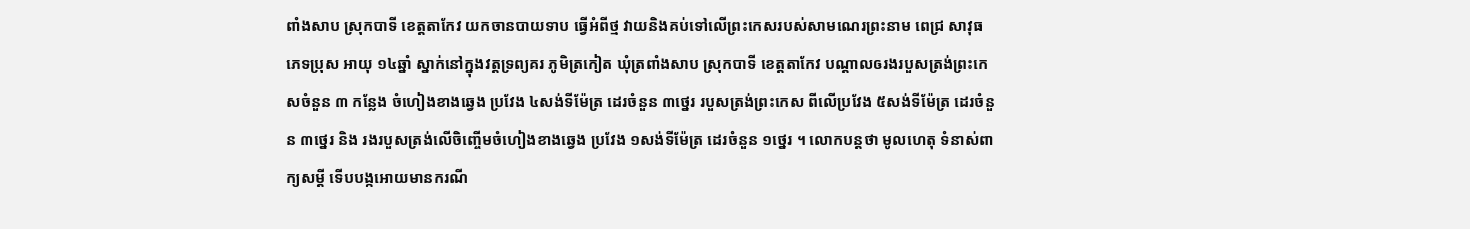ពាំងសាប ស្រុកបាទី ខេត្តតាកែវ យកចានបាយទាប ធ្វើអំពីថ្ម វាយនិងគប់ទៅលើព្រះកេសរបស់សាមណេរព្រះនាម ពេជ្រ សាវុធ ភេទប្រុស អាយុ ១៤ឆ្នាំ ស្នាក់នៅក្នុងវត្តទ្រព្យគរ ភូមិត្រកៀត ឃុំត្រពាំងសាប ស្រុកបាទី ខេត្តតាកែវ បណ្ដាលឲរងរបួសត្រង់ព្រះកេសចំនួន ៣ កន្លែង ចំហៀងខាងឆ្វេង ប្រវែង ៤សង់ទីម៉ែត្រ ដេរចំនួន ៣ថ្នេរ របួសត្រង់ព្រះកេស ពីលើប្រវែង ៥សង់ទីម៉ែត្រ ដេរចំនួន ៣ថ្នេរ និង រងរបួសត្រង់លើចិញ្ចើមចំហៀងខាងឆ្វេង ប្រវែង ១សង់ទីម៉ែត្រ ដេរចំនួន ១ថ្នេរ ។ លោកបន្តថា មូលហេតុ ទំនាស់ពាក្យសម្ដី ទើបបង្កអោយមានករណី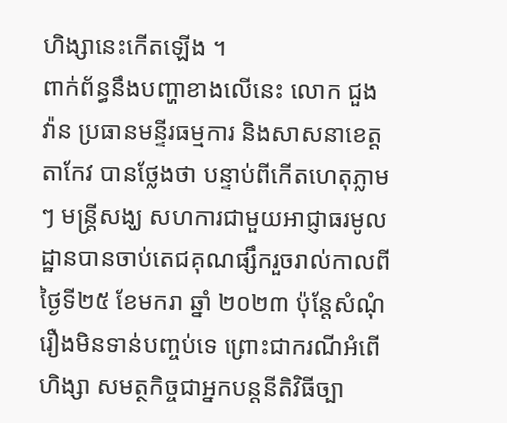ហិង្សានេះកើតឡើង ។
ពាក់ព័ន្ធនឹងបញ្ហាខាងលើនេះ លោក ជួង វ៉ាន ប្រធានមន្ទីរធម្មការ និងសាសនាខេត្តតាកែវ បានថ្លែងថា បន្ទាប់ពីកើតហេតុភ្លាមៗ មន្រ្តីសង្ឃ សហការជាមួយអាជ្ញាធរមូលដ្ឋានបានចាប់តេជគុណផ្សឹករួចរាល់កាលពីថ្ងៃទី២៥ ខែមករា ឆ្នាំ ២០២៣ ប៉ុន្តែសំណុំរឿងមិនទាន់បញ្ចប់ទេ ព្រោះជាករណីអំពើហិង្សា សមត្ថកិច្ចជាអ្នកបន្តនីតិវិធីច្បា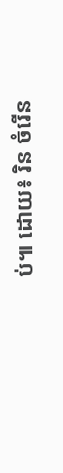ប់៕ ដោយ៖ រិន ចំរើន